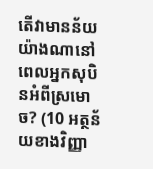តើវាមានន័យយ៉ាងណានៅពេលអ្នកសុបិនអំពីស្រមោច? (10 អត្ថន័យខាងវិញ្ញា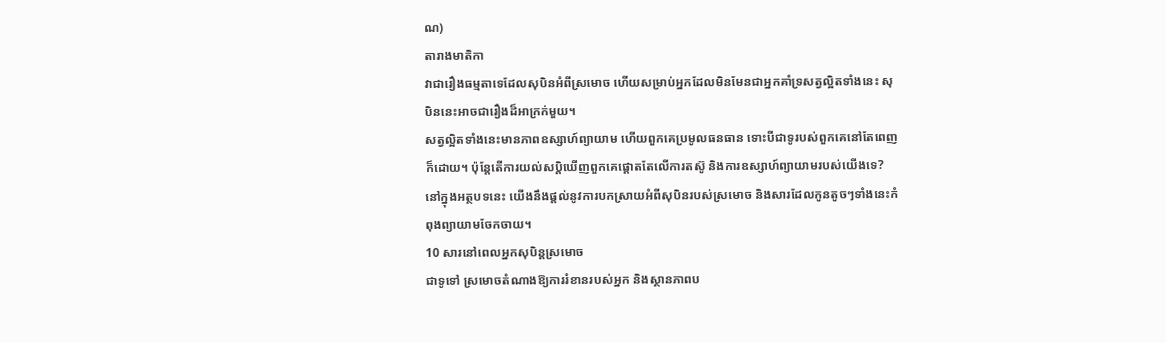ណ)
តារាងមាតិកា
វាជារឿងធម្មតាទេដែលសុបិនអំពីស្រមោច ហើយសម្រាប់អ្នកដែលមិនមែនជាអ្នកគាំទ្រសត្វល្អិតទាំងនេះ សុបិននេះអាចជារឿងដ៏អាក្រក់មួយ។
សត្វល្អិតទាំងនេះមានភាពឧស្សាហ៍ព្យាយាម ហើយពួកគេប្រមូលធនធាន ទោះបីជាទូរបស់ពួកគេនៅតែពេញក៏ដោយ។ ប៉ុន្តែតើការយល់សប្តិឃើញពួកគេផ្តោតតែលើការតស៊ូ និងការឧស្សាហ៍ព្យាយាមរបស់យើងទេ?
នៅក្នុងអត្ថបទនេះ យើងនឹងផ្តល់នូវការបកស្រាយអំពីសុបិនរបស់ស្រមោច និងសារដែលកូនតូចៗទាំងនេះកំពុងព្យាយាមចែកចាយ។
10 សារនៅពេលអ្នកសុបិន្តស្រមោច
ជាទូទៅ ស្រមោចតំណាងឱ្យការរំខានរបស់អ្នក និងស្ថានភាពប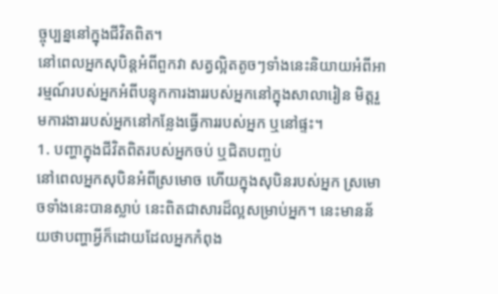ច្ចុប្បន្ននៅក្នុងជីវិតពិត។
នៅពេលអ្នកសុបិន្តអំពីពួកវា សត្វល្អិតតូចៗទាំងនេះនិយាយអំពីអារម្មណ៍របស់អ្នកអំពីបន្ទុកការងាររបស់អ្នកនៅក្នុងសាលារៀន មិត្តរួមការងាររបស់អ្នកនៅកន្លែងធ្វើការរបស់អ្នក ឬនៅផ្ទះ។
1. បញ្ហាក្នុងជីវិតពិតរបស់អ្នកចប់ ឬជិតបញ្ចប់
នៅពេលអ្នកសុបិនអំពីស្រមោច ហើយក្នុងសុបិនរបស់អ្នក ស្រមោចទាំងនេះបានស្លាប់ នេះពិតជាសារដ៏ល្អសម្រាប់អ្នក។ នេះមានន័យថាបញ្ហាអ្វីក៏ដោយដែលអ្នកកំពុង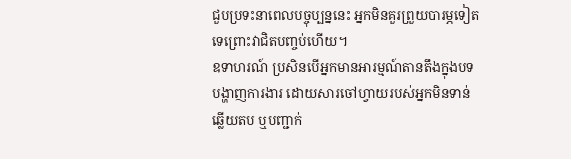ជួបប្រទះនាពេលបច្ចុប្បន្ននេះ អ្នកមិនគួរព្រួយបារម្ភទៀតទេព្រោះវាជិតបញ្ចប់ហើយ។
ឧទាហរណ៍ ប្រសិនបើអ្នកមានអារម្មណ៍តានតឹងក្នុងបទបង្ហាញការងារ ដោយសារចៅហ្វាយរបស់អ្នកមិនទាន់ឆ្លើយតប ឬបញ្ជាក់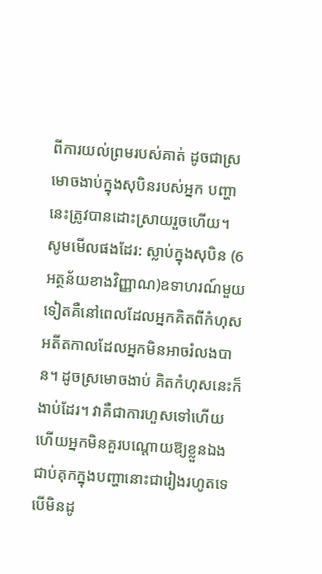ពីការយល់ព្រមរបស់គាត់ ដូចជាស្រមោចងាប់ក្នុងសុបិនរបស់អ្នក បញ្ហានេះត្រូវបានដោះស្រាយរួចហើយ។
សូមមើលផងដែរ: ស្លាប់ក្នុងសុបិន (6 អត្ថន័យខាងវិញ្ញាណ)ឧទាហរណ៍មួយទៀតគឺនៅពេលដែលអ្នកគិតពីកំហុសអតីតកាលដែលអ្នកមិនអាចរំលងបាន។ ដូចស្រមោចងាប់ គិតកំហុសនេះក៏ងាប់ដែរ។ វាគឺជាការហួសទៅហើយ ហើយអ្នកមិនគួរបណ្តោយឱ្យខ្លួនឯងជាប់គុកក្នុងបញ្ហានោះជារៀងរហូតទេ បើមិនដូ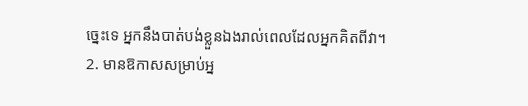ច្នេះទេ អ្នកនឹងបាត់បង់ខ្លួនឯងរាល់ពេលដែលអ្នកគិតពីវា។
2. មានឱកាសសម្រាប់អ្ន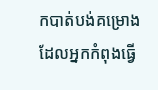កបាត់បង់គម្រោងដែលអ្នកកំពុងធ្វើ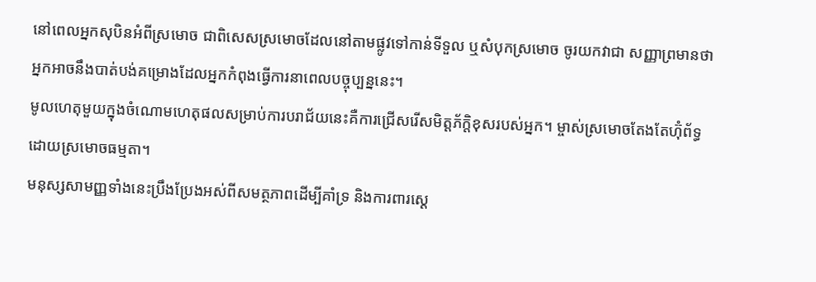នៅពេលអ្នកសុបិនអំពីស្រមោច ជាពិសេសស្រមោចដែលនៅតាមផ្លូវទៅកាន់ទីទួល ឬសំបុកស្រមោច ចូរយកវាជា សញ្ញាព្រមានថាអ្នកអាចនឹងបាត់បង់គម្រោងដែលអ្នកកំពុងធ្វើការនាពេលបច្ចុប្បន្ននេះ។
មូលហេតុមួយក្នុងចំណោមហេតុផលសម្រាប់ការបរាជ័យនេះគឺការជ្រើសរើសមិត្តភ័ក្តិខុសរបស់អ្នក។ ម្ចាស់ស្រមោចតែងតែហ៊ុំព័ទ្ធដោយស្រមោចធម្មតា។
មនុស្សសាមញ្ញទាំងនេះប្រឹងប្រែងអស់ពីសមត្ថភាពដើម្បីគាំទ្រ និងការពារស្តេ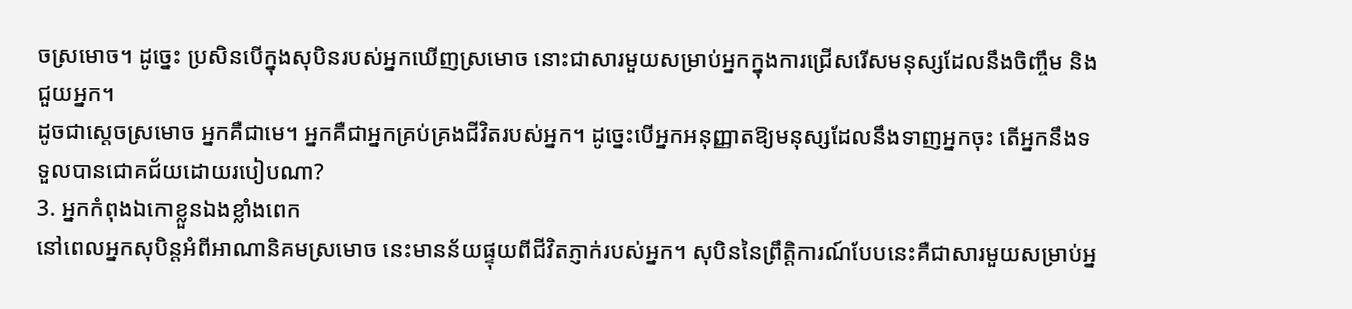ចស្រមោច។ ដូច្នេះ ប្រសិនបើក្នុងសុបិនរបស់អ្នកឃើញស្រមោច នោះជាសារមួយសម្រាប់អ្នកក្នុងការជ្រើសរើសមនុស្សដែលនឹងចិញ្ចឹម និងជួយអ្នក។
ដូចជាស្តេចស្រមោច អ្នកគឺជាមេ។ អ្នកគឺជាអ្នកគ្រប់គ្រងជីវិតរបស់អ្នក។ ដូច្នេះបើអ្នកអនុញ្ញាតឱ្យមនុស្សដែលនឹងទាញអ្នកចុះ តើអ្នកនឹងទទួលបានជោគជ័យដោយរបៀបណា?
3. អ្នកកំពុងឯកោខ្លួនឯងខ្លាំងពេក
នៅពេលអ្នកសុបិន្តអំពីអាណានិគមស្រមោច នេះមានន័យផ្ទុយពីជីវិតភ្ញាក់របស់អ្នក។ សុបិននៃព្រឹត្តិការណ៍បែបនេះគឺជាសារមួយសម្រាប់អ្ន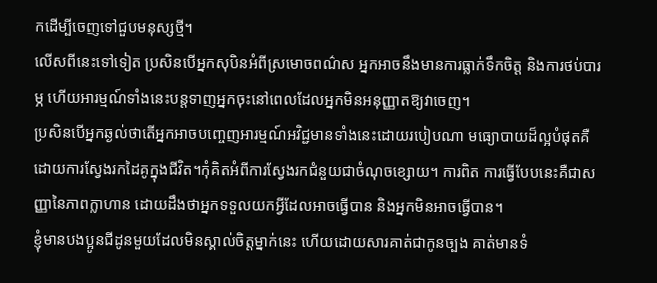កដើម្បីចេញទៅជួបមនុស្សថ្មី។
លើសពីនេះទៅទៀត ប្រសិនបើអ្នកសុបិនអំពីស្រមោចពណ៌ស អ្នកអាចនឹងមានការធ្លាក់ទឹកចិត្ត និងការថប់បារម្ភ ហើយអារម្មណ៍ទាំងនេះបន្តទាញអ្នកចុះនៅពេលដែលអ្នកមិនអនុញ្ញាតឱ្យវាចេញ។
ប្រសិនបើអ្នកឆ្ងល់ថាតើអ្នកអាចបញ្ចេញអារម្មណ៍អវិជ្ជមានទាំងនេះដោយរបៀបណា មធ្យោបាយដ៏ល្អបំផុតគឺដោយការស្វែងរកដៃគូក្នុងជីវិត។កុំគិតអំពីការស្វែងរកជំនួយជាចំណុចខ្សោយ។ ការពិត ការធ្វើបែបនេះគឺជាសញ្ញានៃភាពក្លាហាន ដោយដឹងថាអ្នកទទួលយកអ្វីដែលអាចធ្វើបាន និងអ្នកមិនអាចធ្វើបាន។
ខ្ញុំមានបងប្អូនជីដូនមួយដែលមិនស្គាល់ចិត្តម្នាក់នេះ ហើយដោយសារគាត់ជាកូនច្បង គាត់មានទំ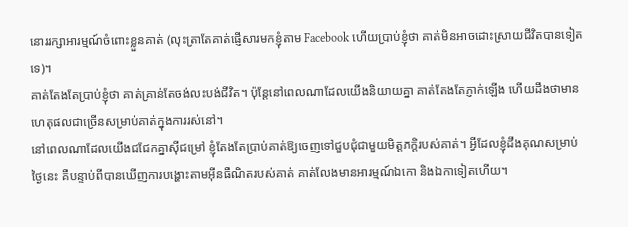នោររក្សាអារម្មណ៍ចំពោះខ្លួនគាត់ (លុះត្រាតែគាត់ផ្ញើសារមកខ្ញុំតាម Facebook ហើយប្រាប់ខ្ញុំថា គាត់មិនអាចដោះស្រាយជីវិតបានទៀតទេ)។
គាត់តែងតែប្រាប់ខ្ញុំថា គាត់គ្រាន់តែចង់លះបង់ជីវិត។ ប៉ុន្តែនៅពេលណាដែលយើងនិយាយគ្នា គាត់តែងតែភ្ញាក់ឡើង ហើយដឹងថាមានហេតុផលជាច្រើនសម្រាប់គាត់ក្នុងការរស់នៅ។
នៅពេលណាដែលយើងជជែកគ្នាស៊ីជម្រៅ ខ្ញុំតែងតែប្រាប់គាត់ឱ្យចេញទៅជួបជុំជាមួយមិត្តភក្តិរបស់គាត់។ អ្វីដែលខ្ញុំដឹងគុណសម្រាប់ថ្ងៃនេះ គឺបន្ទាប់ពីបានឃើញការបង្ហោះតាមអ៊ីនធឺណិតរបស់គាត់ គាត់លែងមានអារម្មណ៍ឯកោ និងឯកាទៀតហើយ។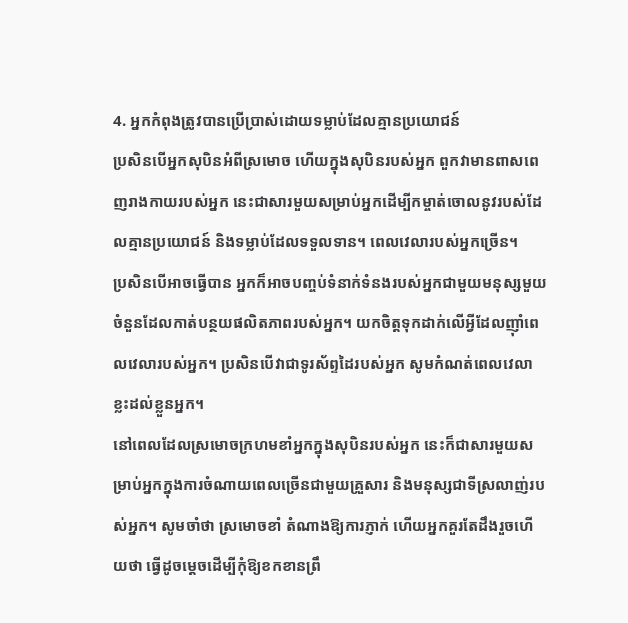4. អ្នកកំពុងត្រូវបានប្រើប្រាស់ដោយទម្លាប់ដែលគ្មានប្រយោជន៍
ប្រសិនបើអ្នកសុបិនអំពីស្រមោច ហើយក្នុងសុបិនរបស់អ្នក ពួកវាមានពាសពេញរាងកាយរបស់អ្នក នេះជាសារមួយសម្រាប់អ្នកដើម្បីកម្ចាត់ចោលនូវរបស់ដែលគ្មានប្រយោជន៍ និងទម្លាប់ដែលទទួលទាន។ ពេលវេលារបស់អ្នកច្រើន។
ប្រសិនបើអាចធ្វើបាន អ្នកក៏អាចបញ្ចប់ទំនាក់ទំនងរបស់អ្នកជាមួយមនុស្សមួយចំនួនដែលកាត់បន្ថយផលិតភាពរបស់អ្នក។ យកចិត្តទុកដាក់លើអ្វីដែលញ៉ាំពេលវេលារបស់អ្នក។ ប្រសិនបើវាជាទូរស័ព្ទដៃរបស់អ្នក សូមកំណត់ពេលវេលាខ្លះដល់ខ្លួនអ្នក។
នៅពេលដែលស្រមោចក្រហមខាំអ្នកក្នុងសុបិនរបស់អ្នក នេះក៏ជាសារមួយសម្រាប់អ្នកក្នុងការចំណាយពេលច្រើនជាមួយគ្រួសារ និងមនុស្សជាទីស្រលាញ់របស់អ្នក។ សូមចាំថា ស្រមោចខាំ តំណាងឱ្យការភ្ញាក់ ហើយអ្នកគួរតែដឹងរួចហើយថា ធ្វើដូចម្តេចដើម្បីកុំឱ្យខកខានព្រឹ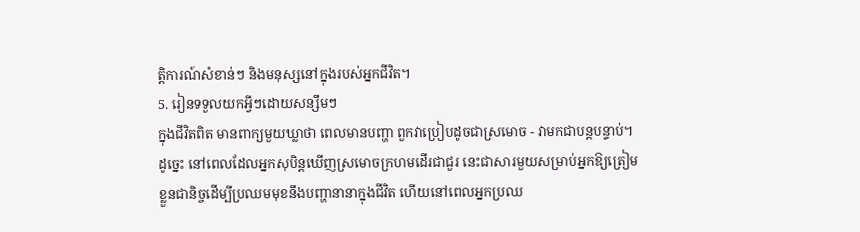ត្តិការណ៍សំខាន់ៗ និងមនុស្សនៅក្នុងរបស់អ្នកជីវិត។
5. រៀនទទួលយកអ្វីៗដោយសន្សឹមៗ
ក្នុងជីវិតពិត មានពាក្យមួយឃ្លាថា ពេលមានបញ្ហា ពួកវាប្រៀបដូចជាស្រមោច - វាមកជាបន្តបន្ទាប់។
ដូច្នេះ នៅពេលដែលអ្នកសុបិន្តឃើញស្រមោចក្រហមដើរជាជួរ នេះជាសារមួយសម្រាប់អ្នកឱ្យត្រៀមខ្លួនជានិច្ចដើម្បីប្រឈមមុខនឹងបញ្ហានានាក្នុងជីវិត ហើយនៅពេលអ្នកប្រឈ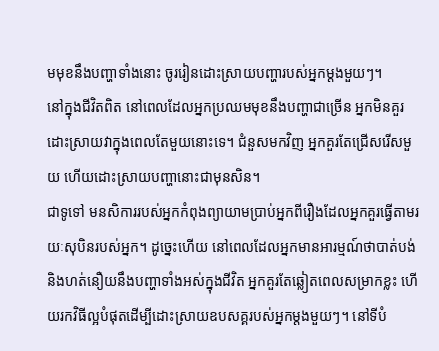មមុខនឹងបញ្ហាទាំងនោះ ចូររៀនដោះស្រាយបញ្ហារបស់អ្នកម្តងមួយៗ។
នៅក្នុងជីវិតពិត នៅពេលដែលអ្នកប្រឈមមុខនឹងបញ្ហាជាច្រើន អ្នកមិនគួរដោះស្រាយវាក្នុងពេលតែមួយនោះទេ។ ជំនួសមកវិញ អ្នកគួរតែជ្រើសរើសមួយ ហើយដោះស្រាយបញ្ហានោះជាមុនសិន។
ជាទូទៅ មនសិការរបស់អ្នកកំពុងព្យាយាមប្រាប់អ្នកពីរឿងដែលអ្នកគួរធ្វើតាមរយៈសុបិនរបស់អ្នក។ ដូច្នេះហើយ នៅពេលដែលអ្នកមានអារម្មណ៍ថាបាត់បង់ និងហត់នឿយនឹងបញ្ហាទាំងអស់ក្នុងជីវិត អ្នកគួរតែឆ្លៀតពេលសម្រាកខ្លះ ហើយរកវិធីល្អបំផុតដើម្បីដោះស្រាយឧបសគ្គរបស់អ្នកម្តងមួយៗ។ នៅទីបំ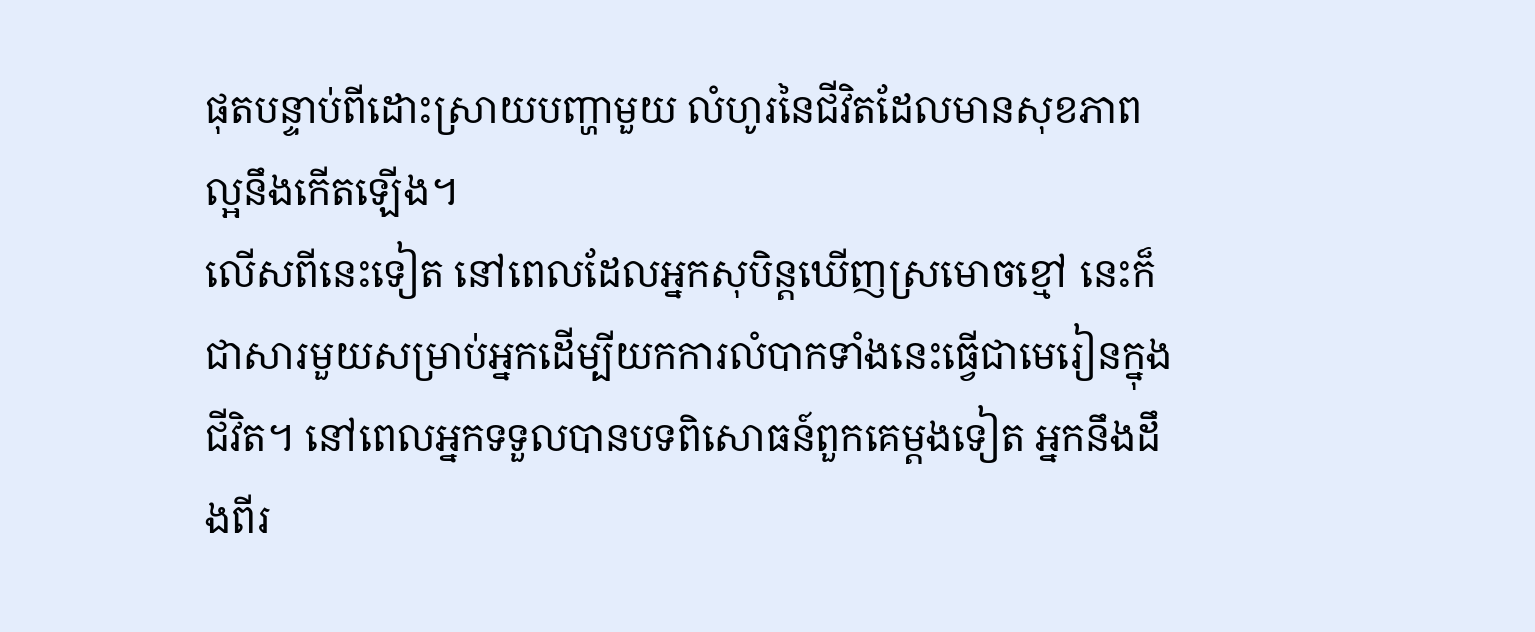ផុតបន្ទាប់ពីដោះស្រាយបញ្ហាមួយ លំហូរនៃជីវិតដែលមានសុខភាពល្អនឹងកើតឡើង។
លើសពីនេះទៀត នៅពេលដែលអ្នកសុបិន្តឃើញស្រមោចខ្មៅ នេះក៏ជាសារមួយសម្រាប់អ្នកដើម្បីយកការលំបាកទាំងនេះធ្វើជាមេរៀនក្នុងជីវិត។ នៅពេលអ្នកទទួលបានបទពិសោធន៍ពួកគេម្តងទៀត អ្នកនឹងដឹងពីរ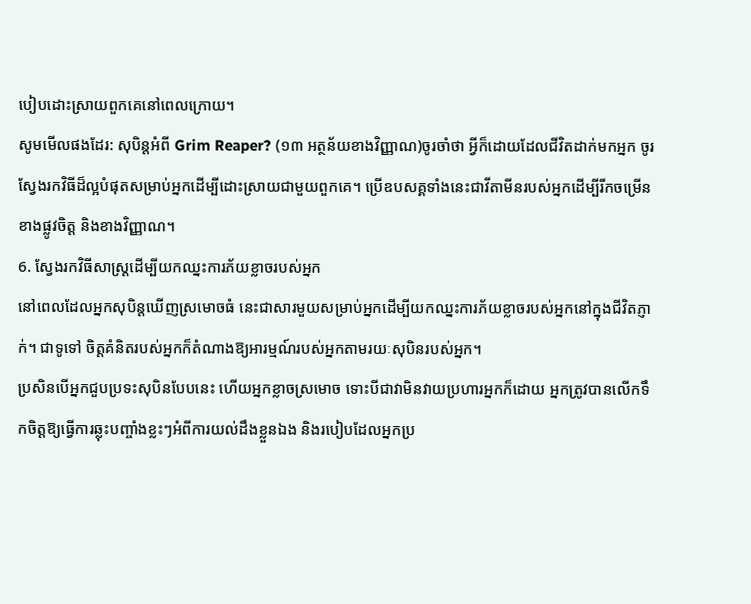បៀបដោះស្រាយពួកគេនៅពេលក្រោយ។
សូមមើលផងដែរ: សុបិន្តអំពី Grim Reaper? (១៣ អត្ថន័យខាងវិញ្ញាណ)ចូរចាំថា អ្វីក៏ដោយដែលជីវិតដាក់មកអ្នក ចូរស្វែងរកវិធីដ៏ល្អបំផុតសម្រាប់អ្នកដើម្បីដោះស្រាយជាមួយពួកគេ។ ប្រើឧបសគ្គទាំងនេះជាវីតាមីនរបស់អ្នកដើម្បីរីកចម្រើនខាងផ្លូវចិត្ត និងខាងវិញ្ញាណ។
6. ស្វែងរកវិធីសាស្រ្តដើម្បីយកឈ្នះការភ័យខ្លាចរបស់អ្នក
នៅពេលដែលអ្នកសុបិន្តឃើញស្រមោចធំ នេះជាសារមួយសម្រាប់អ្នកដើម្បីយកឈ្នះការភ័យខ្លាចរបស់អ្នកនៅក្នុងជីវិតភ្ញាក់។ ជាទូទៅ ចិត្តគំនិតរបស់អ្នកក៏តំណាងឱ្យអារម្មណ៍របស់អ្នកតាមរយៈសុបិនរបស់អ្នក។
ប្រសិនបើអ្នកជួបប្រទះសុបិនបែបនេះ ហើយអ្នកខ្លាចស្រមោច ទោះបីជាវាមិនវាយប្រហារអ្នកក៏ដោយ អ្នកត្រូវបានលើកទឹកចិត្តឱ្យធ្វើការឆ្លុះបញ្ចាំងខ្លះៗអំពីការយល់ដឹងខ្លួនឯង និងរបៀបដែលអ្នកប្រ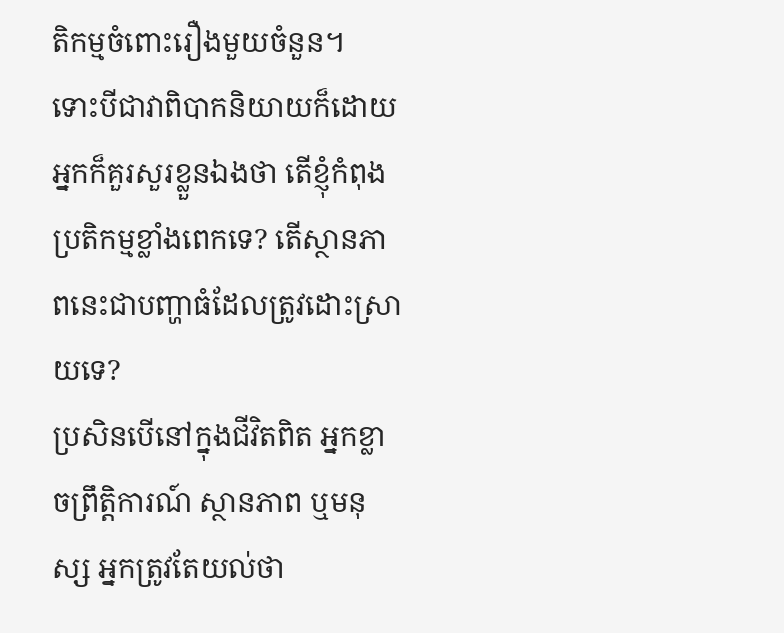តិកម្មចំពោះរឿងមួយចំនួន។
ទោះបីជាវាពិបាកនិយាយក៏ដោយ អ្នកក៏គួរសួរខ្លួនឯងថា តើខ្ញុំកំពុងប្រតិកម្មខ្លាំងពេកទេ? តើស្ថានភាពនេះជាបញ្ហាធំដែលត្រូវដោះស្រាយទេ?
ប្រសិនបើនៅក្នុងជីវិតពិត អ្នកខ្លាចព្រឹត្តិការណ៍ ស្ថានភាព ឬមនុស្ស អ្នកត្រូវតែយល់ថា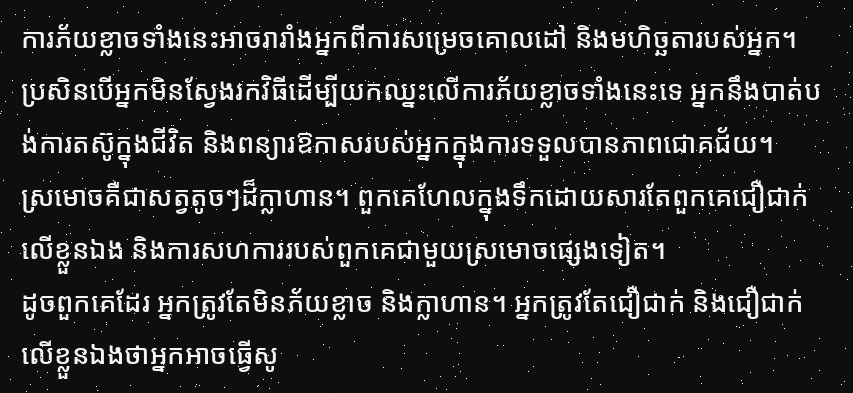ការភ័យខ្លាចទាំងនេះអាចរារាំងអ្នកពីការសម្រេចគោលដៅ និងមហិច្ឆតារបស់អ្នក។
ប្រសិនបើអ្នកមិនស្វែងរកវិធីដើម្បីយកឈ្នះលើការភ័យខ្លាចទាំងនេះទេ អ្នកនឹងបាត់បង់ការតស៊ូក្នុងជីវិត និងពន្យារឱកាសរបស់អ្នកក្នុងការទទួលបានភាពជោគជ័យ។
ស្រមោចគឺជាសត្វតូចៗដ៏ក្លាហាន។ ពួកគេហែលក្នុងទឹកដោយសារតែពួកគេជឿជាក់លើខ្លួនឯង និងការសហការរបស់ពួកគេជាមួយស្រមោចផ្សេងទៀត។
ដូចពួកគេដែរ អ្នកត្រូវតែមិនភ័យខ្លាច និងក្លាហាន។ អ្នកត្រូវតែជឿជាក់ និងជឿជាក់លើខ្លួនឯងថាអ្នកអាចធ្វើសូ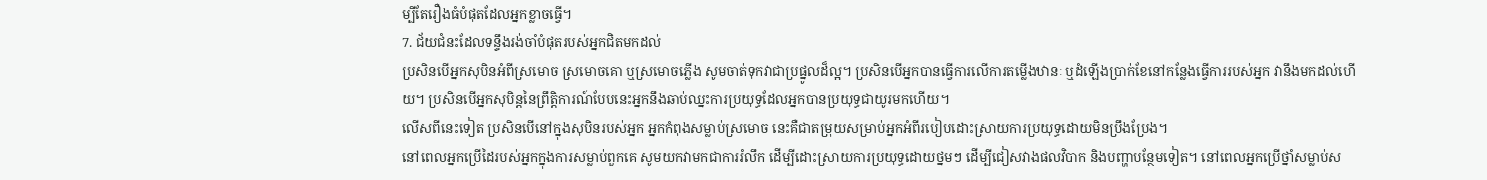ម្បីតែរឿងធំបំផុតដែលអ្នកខ្លាចធ្វើ។
7. ជ័យជំនះដែលទន្ទឹងរង់ចាំបំផុតរបស់អ្នកជិតមកដល់
ប្រសិនបើអ្នកសុបិនអំពីស្រមោច ស្រមោចគោ ឬស្រមោចភ្លើង សូមចាត់ទុកវាជាប្រផ្នូលដ៏ល្អ។ ប្រសិនបើអ្នកបានធ្វើការលើការតម្លើងឋានៈ ឬដំឡើងប្រាក់ខែនៅកន្លែងធ្វើការរបស់អ្នក វានឹងមកដល់ហើយ។ ប្រសិនបើអ្នកសុបិន្តនៃព្រឹត្តិការណ៍បែបនេះអ្នកនឹងឆាប់ឈ្នះការប្រយុទ្ធដែលអ្នកបានប្រយុទ្ធជាយូរមកហើយ។
លើសពីនេះទៀត ប្រសិនបើនៅក្នុងសុបិនរបស់អ្នក អ្នកកំពុងសម្លាប់ស្រមោច នេះគឺជាតម្រុយសម្រាប់អ្នកអំពីរបៀបដោះស្រាយការប្រយុទ្ធដោយមិនប្រឹងប្រែង។
នៅពេលអ្នកប្រើដៃរបស់អ្នកក្នុងការសម្លាប់ពួកគេ សូមយកវាមកជាការរំលឹក ដើម្បីដោះស្រាយការប្រយុទ្ធដោយថ្នមៗ ដើម្បីជៀសវាងផលវិបាក និងបញ្ហាបន្ថែមទៀត។ នៅពេលអ្នកប្រើថ្នាំសម្លាប់ស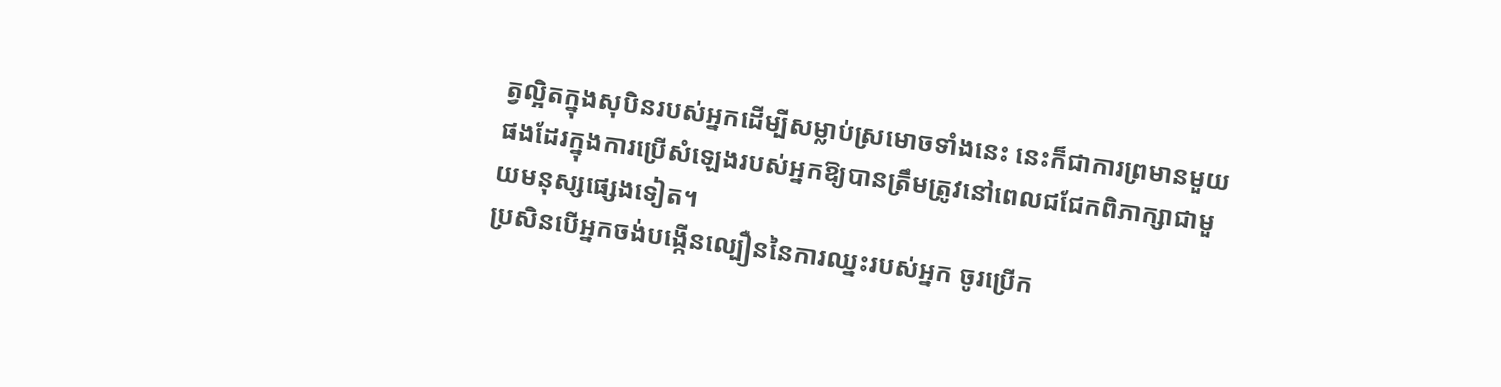ត្វល្អិតក្នុងសុបិនរបស់អ្នកដើម្បីសម្លាប់ស្រមោចទាំងនេះ នេះក៏ជាការព្រមានមួយផងដែរក្នុងការប្រើសំឡេងរបស់អ្នកឱ្យបានត្រឹមត្រូវនៅពេលជជែកពិភាក្សាជាមួយមនុស្សផ្សេងទៀត។
ប្រសិនបើអ្នកចង់បង្កើនល្បឿននៃការឈ្នះរបស់អ្នក ចូរប្រើក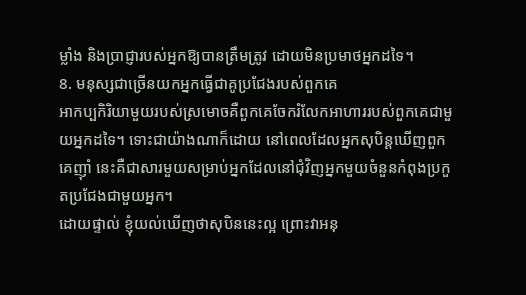ម្លាំង និងប្រាជ្ញារបស់អ្នកឱ្យបានត្រឹមត្រូវ ដោយមិនប្រមាថអ្នកដទៃ។
8. មនុស្សជាច្រើនយកអ្នកធ្វើជាគូប្រជែងរបស់ពួកគេ
អាកប្បកិរិយាមួយរបស់ស្រមោចគឺពួកគេចែករំលែកអាហាររបស់ពួកគេជាមួយអ្នកដទៃ។ ទោះជាយ៉ាងណាក៏ដោយ នៅពេលដែលអ្នកសុបិន្តឃើញពួកគេញ៉ាំ នេះគឺជាសារមួយសម្រាប់អ្នកដែលនៅជុំវិញអ្នកមួយចំនួនកំពុងប្រកួតប្រជែងជាមួយអ្នក។
ដោយផ្ទាល់ ខ្ញុំយល់ឃើញថាសុបិននេះល្អ ព្រោះវាអនុ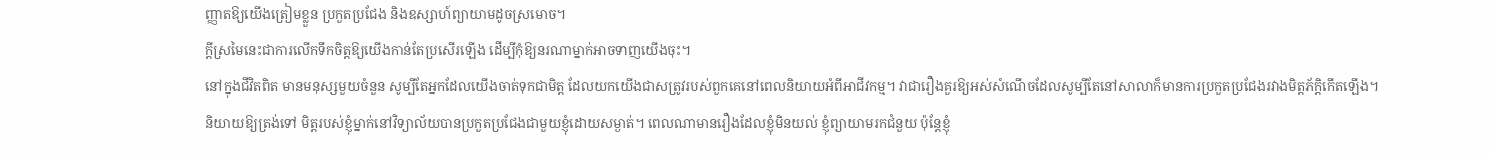ញ្ញាតឱ្យយើងត្រៀមខ្លួន ប្រកួតប្រជែង និងឧស្សាហ៍ព្យាយាមដូចស្រមោច។
ក្តីស្រមៃនេះជាការលើកទឹកចិត្តឱ្យយើងកាន់តែប្រសើរឡើង ដើម្បីកុំឱ្យនរណាម្នាក់អាចទាញយើងចុះ។
នៅក្នុងជីវិតពិត មានមនុស្សមួយចំនួន សូម្បីតែអ្នកដែលយើងចាត់ទុកជាមិត្ត ដែលយកយើងជាសត្រូវរបស់ពួកគេនៅពេលនិយាយអំពីអាជីវកម្ម។ វាជារឿងគួរឱ្យអស់សំណើចដែលសូម្បីតែនៅសាលាក៏មានការប្រកួតប្រជែងរវាងមិត្តភ័ក្ដិកើតឡើង។
និយាយឱ្យត្រង់ទៅ មិត្តរបស់ខ្ញុំម្នាក់នៅវិទ្យាល័យបានប្រកួតប្រជែងជាមួយខ្ញុំដោយសម្ងាត់។ ពេលណាមានរឿងដែលខ្ញុំមិនយល់ ខ្ញុំព្យាយាមរកជំនួយ ប៉ុន្តែខ្ញុំ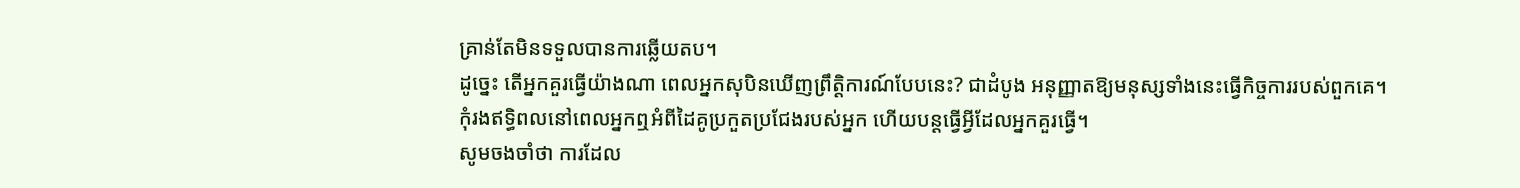គ្រាន់តែមិនទទួលបានការឆ្លើយតប។
ដូច្នេះ តើអ្នកគួរធ្វើយ៉ាងណា ពេលអ្នកសុបិនឃើញព្រឹត្តិការណ៍បែបនេះ? ជាដំបូង អនុញ្ញាតឱ្យមនុស្សទាំងនេះធ្វើកិច្ចការរបស់ពួកគេ។ កុំរងឥទ្ធិពលនៅពេលអ្នកឮអំពីដៃគូប្រកួតប្រជែងរបស់អ្នក ហើយបន្តធ្វើអ្វីដែលអ្នកគួរធ្វើ។
សូមចងចាំថា ការដែល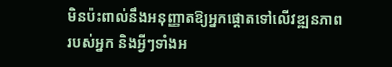មិនប៉ះពាល់នឹងអនុញ្ញាតឱ្យអ្នកផ្តោតទៅលើវឌ្ឍនភាពរបស់អ្នក និងអ្វីៗទាំងអ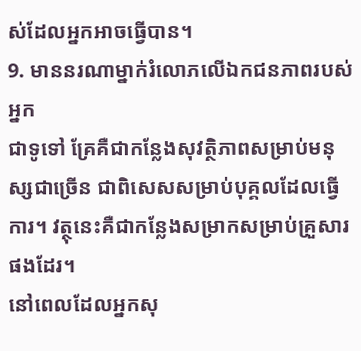ស់ដែលអ្នកអាចធ្វើបាន។
9. មាននរណាម្នាក់រំលោភលើឯកជនភាពរបស់អ្នក
ជាទូទៅ គ្រែគឺជាកន្លែងសុវត្ថិភាពសម្រាប់មនុស្សជាច្រើន ជាពិសេសសម្រាប់បុគ្គលដែលធ្វើការ។ វត្ថុនេះគឺជាកន្លែងសម្រាកសម្រាប់គ្រួសារផងដែរ។
នៅពេលដែលអ្នកសុ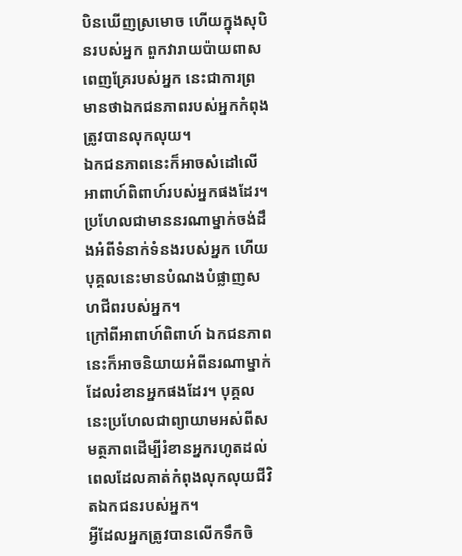បិនឃើញស្រមោច ហើយក្នុងសុបិនរបស់អ្នក ពួកវារាយប៉ាយពាសពេញគ្រែរបស់អ្នក នេះជាការព្រមានថាឯកជនភាពរបស់អ្នកកំពុងត្រូវបានលុកលុយ។
ឯកជនភាពនេះក៏អាចសំដៅលើអាពាហ៍ពិពាហ៍របស់អ្នកផងដែរ។ ប្រហែលជាមាននរណាម្នាក់ចង់ដឹងអំពីទំនាក់ទំនងរបស់អ្នក ហើយបុគ្គលនេះមានបំណងបំផ្លាញសហជីពរបស់អ្នក។
ក្រៅពីអាពាហ៍ពិពាហ៍ ឯកជនភាពនេះក៏អាចនិយាយអំពីនរណាម្នាក់ដែលរំខានអ្នកផងដែរ។ បុគ្គលនេះប្រហែលជាព្យាយាមអស់ពីសមត្ថភាពដើម្បីរំខានអ្នករហូតដល់ពេលដែលគាត់កំពុងលុកលុយជីវិតឯកជនរបស់អ្នក។
អ្វីដែលអ្នកត្រូវបានលើកទឹកចិ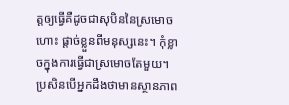ត្តឲ្យធ្វើគឺដូចជាសុបិននៃស្រមោចហោះ ផ្តាច់ខ្លួនពីមនុស្សនេះ។ កុំខ្លាចក្នុងការធ្វើជាស្រមោចតែមួយ។ ប្រសិនបើអ្នកដឹងថាមានស្ថានភាព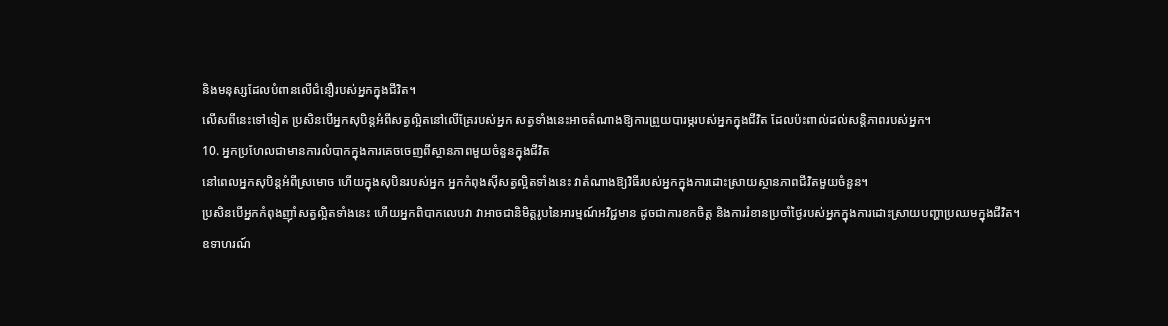និងមនុស្សដែលបំពានលើជំនឿរបស់អ្នកក្នុងជីវិត។
លើសពីនេះទៅទៀត ប្រសិនបើអ្នកសុបិន្តអំពីសត្វល្អិតនៅលើគ្រែរបស់អ្នក សត្វទាំងនេះអាចតំណាងឱ្យការព្រួយបារម្ភរបស់អ្នកក្នុងជីវិត ដែលប៉ះពាល់ដល់សន្តិភាពរបស់អ្នក។
10. អ្នកប្រហែលជាមានការលំបាកក្នុងការគេចចេញពីស្ថានភាពមួយចំនួនក្នុងជីវិត
នៅពេលអ្នកសុបិន្តអំពីស្រមោច ហើយក្នុងសុបិនរបស់អ្នក អ្នកកំពុងស៊ីសត្វល្អិតទាំងនេះ វាតំណាងឱ្យវិធីរបស់អ្នកក្នុងការដោះស្រាយស្ថានភាពជីវិតមួយចំនួន។
ប្រសិនបើអ្នកកំពុងញ៉ាំសត្វល្អិតទាំងនេះ ហើយអ្នកពិបាកលេបវា វាអាចជានិមិត្តរូបនៃអារម្មណ៍អវិជ្ជមាន ដូចជាការខកចិត្ត និងការរំខានប្រចាំថ្ងៃរបស់អ្នកក្នុងការដោះស្រាយបញ្ហាប្រឈមក្នុងជីវិត។
ឧទាហរណ៍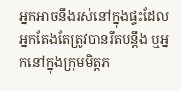អ្នកអាចនឹងរស់នៅក្នុងផ្ទះដែលអ្នកតែងតែត្រូវបានរឹតបន្តឹង ឬអ្នកនៅក្នុងក្រុមមិត្តភ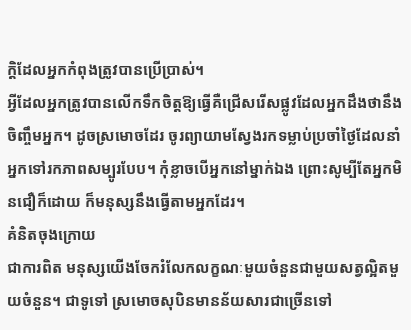ក្តិដែលអ្នកកំពុងត្រូវបានប្រើប្រាស់។
អ្វីដែលអ្នកត្រូវបានលើកទឹកចិត្តឱ្យធ្វើគឺជ្រើសរើសផ្លូវដែលអ្នកដឹងថានឹងចិញ្ចឹមអ្នក។ ដូចស្រមោចដែរ ចូរព្យាយាមស្វែងរកទម្លាប់ប្រចាំថ្ងៃដែលនាំអ្នកទៅរកភាពសម្បូរបែប។ កុំខ្លាចបើអ្នកនៅម្នាក់ឯង ព្រោះសូម្បីតែអ្នកមិនជឿក៏ដោយ ក៏មនុស្សនឹងធ្វើតាមអ្នកដែរ។
គំនិតចុងក្រោយ
ជាការពិត មនុស្សយើងចែករំលែកលក្ខណៈមួយចំនួនជាមួយសត្វល្អិតមួយចំនួន។ ជាទូទៅ ស្រមោចសុបិនមានន័យសារជាច្រើនទៅ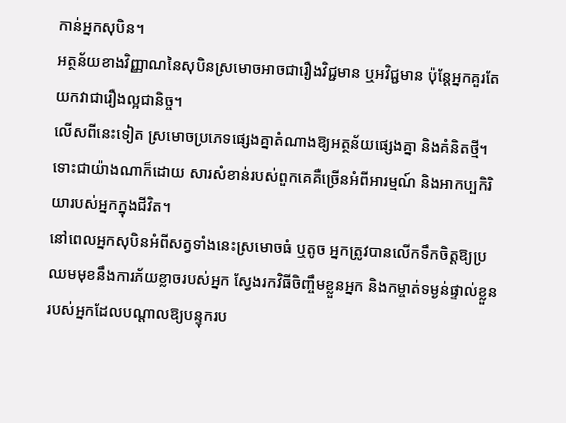កាន់អ្នកសុបិន។
អត្ថន័យខាងវិញ្ញាណនៃសុបិនស្រមោចអាចជារឿងវិជ្ជមាន ឬអវិជ្ជមាន ប៉ុន្តែអ្នកគួរតែយកវាជារឿងល្អជានិច្ច។
លើសពីនេះទៀត ស្រមោចប្រភេទផ្សេងគ្នាតំណាងឱ្យអត្ថន័យផ្សេងគ្នា និងគំនិតថ្មី។ ទោះជាយ៉ាងណាក៏ដោយ សារសំខាន់របស់ពួកគេគឺច្រើនអំពីអារម្មណ៍ និងអាកប្បកិរិយារបស់អ្នកក្នុងជីវិត។
នៅពេលអ្នកសុបិនអំពីសត្វទាំងនេះស្រមោចធំ ឬតូច អ្នកត្រូវបានលើកទឹកចិត្តឱ្យប្រឈមមុខនឹងការភ័យខ្លាចរបស់អ្នក ស្វែងរកវិធីចិញ្ចឹមខ្លួនអ្នក និងកម្ចាត់ទម្ងន់ផ្ទាល់ខ្លួនរបស់អ្នកដែលបណ្តាលឱ្យបន្ទុករប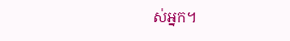ស់អ្នក។